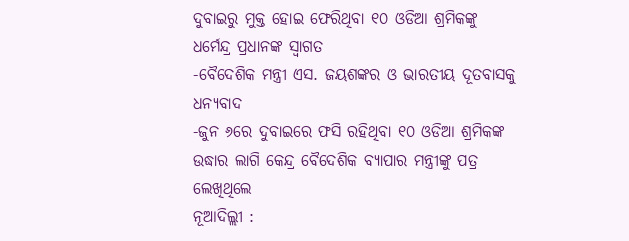ଦୁବାଇରୁ ମୁକ୍ତ ହୋଇ ଫେରିଥିବା ୧୦ ଓଡିଆ ଶ୍ରମିକଙ୍କୁ ଧର୍ମେନ୍ଦ୍ର ପ୍ରଧାନଙ୍କ ସ୍ୱାଗତ
-ବୈଦେଶିକ ମନ୍ତ୍ରୀ ଏସ. ଜୟଶଙ୍କର ଓ ଭାରତୀୟ ଦୂତବାସକୁ ଧନ୍ୟବାଦ
-ଜୁନ ୬ରେ ଦୁବାଇରେ ଫସି ରହିଥିବା ୧୦ ଓଡିଆ ଶ୍ରମିକଙ୍କ ଉଦ୍ଧାର ଲାଗି କେନ୍ଦ୍ର ବୈଦେଶିକ ବ୍ୟାପାର ମନ୍ତ୍ରୀଙ୍କୁ ପତ୍ର ଲେଖିଥିଲେ
ନୂଆଦିଲ୍ଲୀ :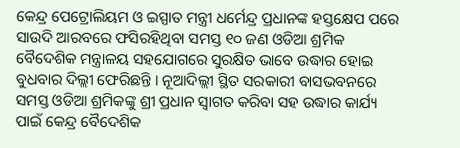କେନ୍ଦ୍ର ପେଟ୍ରୋଲିୟମ ଓ ଇସ୍ପାତ ମନ୍ତ୍ରୀ ଧର୍ମେନ୍ଦ୍ର ପ୍ରଧାନଙ୍କ ହସ୍ତକ୍ଷେପ ପରେ ସାଉଦି ଆରବରେ ଫସିରହିଥିବା ସମସ୍ତ ୧୦ ଜଣ ଓଡିଆ ଶ୍ରମିକ ବୈଦେଶିକ ମନ୍ତ୍ରାଳୟ ସହଯୋଗରେ ସୁରକ୍ଷିତ ଭାବେ ଉଦ୍ଧାର ହୋଇ ବୁଧବାର ଦିଲ୍ଲୀ ଫେରିଛନ୍ତି । ନୂଆଦିଲ୍ଲୀ ସ୍ଥିତ ସରକାରୀ ବାସଭବନରେ ସମସ୍ତ ଓଡିଆ ଶ୍ରମିକଙ୍କୁ ଶ୍ରୀ ପ୍ରଧାନ ସ୍ୱାଗତ କରିବା ସହ ଉଦ୍ଧାର କାର୍ଯ୍ୟ ପାଇଁ କେନ୍ଦ୍ର ବୈଦେଶିକ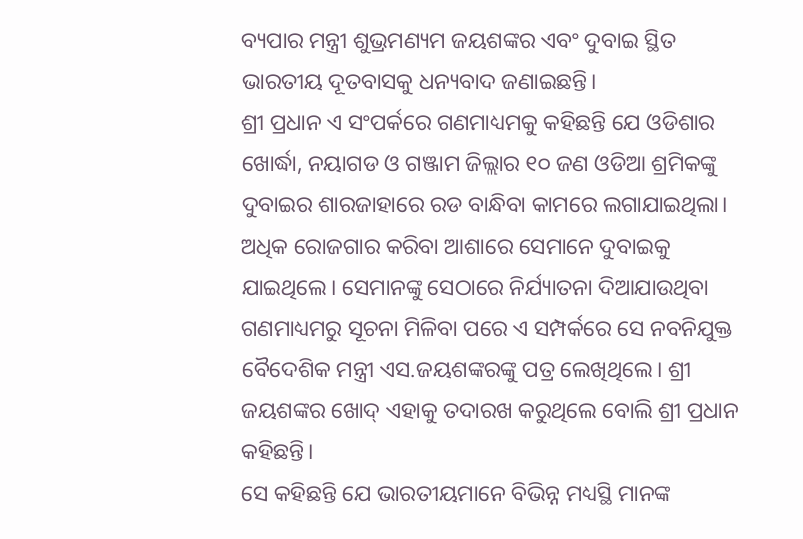ବ୍ୟପାର ମନ୍ତ୍ରୀ ଶୁଭ୍ରମଣ୍ୟମ ଜୟଶଙ୍କର ଏବଂ ଦୁବାଇ ସ୍ଥିତ ଭାରତୀୟ ଦୂତବାସକୁ ଧନ୍ୟବାଦ ଜଣାଇଛନ୍ତି।
ଶ୍ରୀ ପ୍ରଧାନ ଏ ସଂପର୍କରେ ଗଣମାଧ୍ୟମକୁ କହିଛନ୍ତି ଯେ ଓଡିଶାର ଖୋର୍ଦ୍ଧା, ନୟାଗଡ ଓ ଗଞ୍ଜାମ ଜିଲ୍ଲାର ୧୦ ଜଣ ଓଡିଆ ଶ୍ରମିକଙ୍କୁ ଦୁବାଇର ଶାରଜାହାରେ ରଡ ବାନ୍ଧିବା କାମରେ ଲଗାଯାଇଥିଲା। ଅଧିକ ରୋଜଗାର କରିବା ଆଶାରେ ସେମାନେ ଦୁବାଇକୁ ଯାଇଥିଲେ। ସେମାନଙ୍କୁ ସେଠାରେ ନିର୍ଯ୍ୟାତନା ଦିଆଯାଉଥିବା ଗଣମାଧ୍ୟମରୁ ସୂଚନା ମିଳିବା ପରେ ଏ ସମ୍ପର୍କରେ ସେ ନବନିଯୁକ୍ତ ବୈଦେଶିକ ମନ୍ତ୍ରୀ ଏସ.ଜୟଶଙ୍କରଙ୍କୁ ପତ୍ର ଲେଖିଥିଲେ। ଶ୍ରୀ ଜୟଶଙ୍କର ଖୋଦ୍ ଏହାକୁ ତଦାରଖ କରୁଥିଲେ ବୋଲି ଶ୍ରୀ ପ୍ରଧାନ କହିଛନ୍ତି।
ସେ କହିଛନ୍ତି ଯେ ଭାରତୀୟମାନେ ବିଭିନ୍ନ ମଧ୍ୟସ୍ଥି ମାନଙ୍କ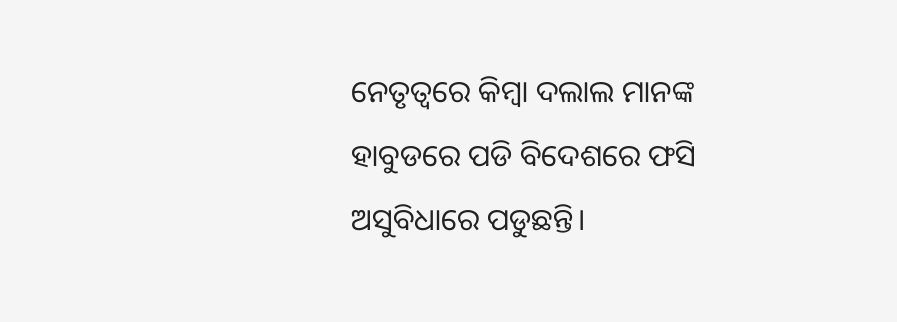ନେତୃତ୍ୱରେ କିମ୍ବା ଦଲାଲ ମାନଙ୍କ ହାବୁଡରେ ପଡି ବିଦେଶରେ ଫସି ଅସୁବିଧାରେ ପଡୁଛନ୍ତି।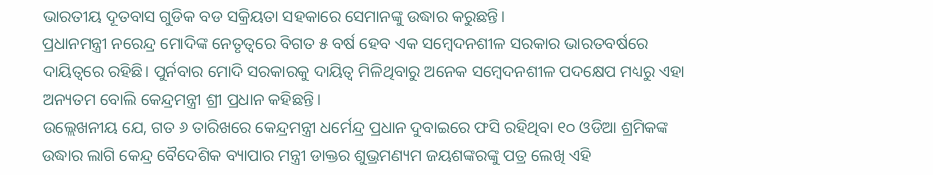ଭାରତୀୟ ଦୂତବାସ ଗୁଡିକ ବଡ ସକ୍ରିୟତା ସହକାରେ ସେମାନଙ୍କୁ ଉଦ୍ଧାର କରୁଛନ୍ତି।
ପ୍ରଧାନମନ୍ତ୍ରୀ ନରେନ୍ଦ୍ର ମୋଦିଙ୍କ ନେତୃତ୍ୱରେ ବିଗତ ୫ ବର୍ଷ ହେବ ଏକ ସମ୍ବେଦନଶୀଳ ସରକାର ଭାରତବର୍ଷରେ ଦାୟିତ୍ୱରେ ରହିଛି। ପୁର୍ନବାର ମୋଦି ସରକାରକୁ ଦାୟିତ୍ୱ ମିଳିଥିବାରୁ ଅନେକ ସମ୍ବେଦନଶୀଳ ପଦକ୍ଷେପ ମଧ୍ୟରୁ ଏହା ଅନ୍ୟତମ ବୋଲି କେନ୍ଦ୍ରମନ୍ତ୍ରୀ ଶ୍ରୀ ପ୍ରଧାନ କହିଛନ୍ତି।
ଉଲ୍ଲେଖନୀୟ ଯେ, ଗତ ୬ ତାରିଖରେ କେନ୍ଦ୍ରମନ୍ତ୍ରୀ ଧର୍ମେନ୍ଦ୍ର ପ୍ରଧାନ ଦୁବାଇରେ ଫସି ରହିଥିବା ୧୦ ଓଡିଆ ଶ୍ରମିକଙ୍କ ଉଦ୍ଧାର ଲାଗି କେନ୍ଦ୍ର ବୈଦେଶିକ ବ୍ୟାପାର ମନ୍ତ୍ରୀ ଡାକ୍ତର ଶୁଭ୍ରମଣ୍ୟମ ଜୟଶଙ୍କରଙ୍କୁ ପତ୍ର ଲେଖି ଏହି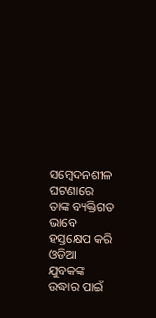ସମ୍ବେଦନଶୀଳ ଘଟଣାରେ ତାଙ୍କ ବ୍ୟକ୍ତିଗତ ଭାବେ ହସ୍ତକ୍ଷେପ କରି ଓଡିଆ ଯୁବକଙ୍କ ଉଦ୍ଧାର ପାଇଁ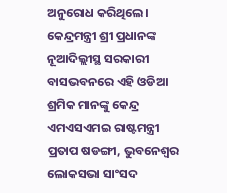ଅନୁରୋଧ କରିଥିଲେ।
କେନ୍ଦ୍ରମନ୍ତ୍ରୀ ଶ୍ରୀ ପ୍ରଧାନଙ୍କ ନୂଆଦିଲ୍ଲୀସ୍ଥ ସରକାରୀ ବାସଭବନରେ ଏହି ଓଡିଆ ଶ୍ରମିକ ମାନଙ୍କୁ କେନ୍ଦ୍ର ଏମଏସଏମଇ ରାଷ୍ଟମନ୍ତ୍ରୀ ପ୍ରତାପ ଷଡଙ୍ଗୀ, ଭୁବନେଶ୍ୱର ଲୋକସଭା ସାଂସଦ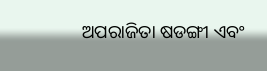ଅପରାଜିତା ଷଡଙ୍ଗୀ ଏବଂ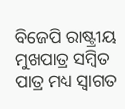ବିଜେପି ରାଷ୍ଟ୍ରୀୟ ମୁଖପାତ୍ର ସମ୍ବିତ ପାତ୍ର ମଧ୍ୟ ସ୍ୱାଗତ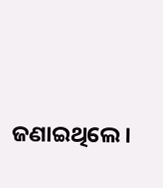ଜଣାଇଥିଲେ।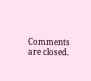Comments are closed.